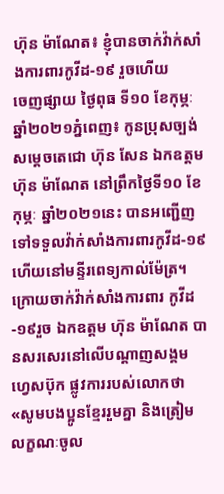ហ៊ុន ម៉ាណែត៖ ខ្ញុំបានចាក់វ៉ាក់សាំងការពារកូវីដ-១៩ រួចហើយ
ចេញផ្សាយ ថ្ងៃពុធ ទី១០ ខែកុម្ភៈ ឆ្នាំ២០២១ភ្នំពេញ៖ កូនប្រុសច្បង់ សម្តេចតេជោ ហ៊ុន សែន ឯកឧត្តម ហ៊ុន ម៉ាណែត នៅព្រឹកថ្ងៃទី១០ ខែកុម្ភៈ ឆ្នាំ២០២១នេះ បានអញ្ជើញទៅទទួលវ៉ាក់សាំងការពារកូវីដ-១៩ ហើយនៅមន្ទីរពេទ្យកាល់ម៉ែត្រ។ក្រោយចាក់វ៉ាក់សាំងការពារ កូវីដ-១៩រួច ឯកឧត្តម ហ៊ុន ម៉ាណែត បានសរសេរនៅលើបណ្តាញសង្គម ហ្វេសប៊ុក ផ្លូវការរបស់លោកថា «សូមបងប្អូនខ្មែររួមគ្នា និងត្រៀមលក្ខណៈចូល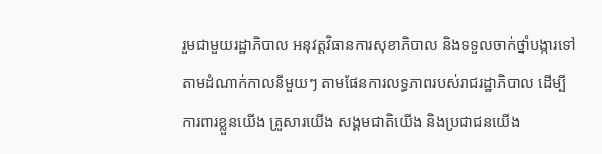រួមជាមួយរដ្ឋាភិបាល អនុវត្តវិធានការសុខាភិបាល និងទទួលចាក់ថ្នាំបង្ការទៅតាមដំណាក់កាលនីមួយៗ តាមផែនការលទ្ធភាពរបស់រាជរដ្ឋាភិបាល ដើម្បីការពារខ្លួនយើង គ្រួសារយើង សង្គមជាតិយើង និងប្រជាជនយើង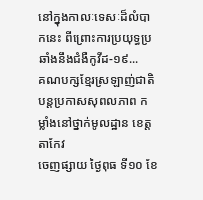នៅក្នុងកាលៈទេសៈដ៏លំបាកនេះ ពីព្រោះការប្រយុទ្ធប្រឆាំងនឹងជំងឺកូវីដ-១៩...
គណបក្សខ្មែរស្រឡាញ់ជាតិ បន្តប្រកាសសុពលភាព កម្លាំងនៅថ្នាក់មូលដ្ឋាន ខេត្តតាកែវ
ចេញផ្សាយ ថ្ងៃពុធ ទី១០ ខែ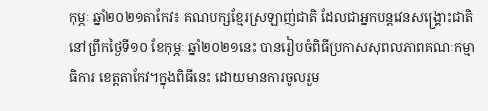កុម្ភៈ ឆ្នាំ២០២១តាកែវ៖ គណបក្សខ្មែរស្រឡាញ់ជាតិ ដែលជាអ្នកបន្តវេនសង្គ្រោះជាតិ នៅព្រឹកថ្ងៃទី១០ ខែកុម្ភៈ ឆ្នាំ២០២១នេះ បានរៀបចំពិធីប្រកាសសុពលភាពគណៈកម្មាធិការ ខេត្តតាកែវ។ក្នុងពិធីនេះ ដោយមានការចូលរួម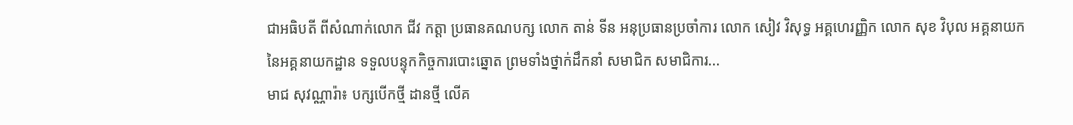ជាអធិបតី ពីសំណាក់លោក ជីវ កត្តា ប្រធានគណបក្ស លោក តាន់ ទីន អនុប្រធានប្រចាំការ លោក សៀវ វិសុទ្ធ អគ្គហេរញ្ញិក លោក សុខ វិបុល អគ្គនាយក នៃអគ្គនាយកដ្ឋាន ទទួលបន្ទុកកិច្ចការបោះឆ្នោត ព្រមទាំងថ្នាក់ដឹកនាំ សមាជិក សមាជិការ...
មាជ សុវណ្ណារ៉ា៖ បក្សបើកថ្មី ដានថ្មី លើគ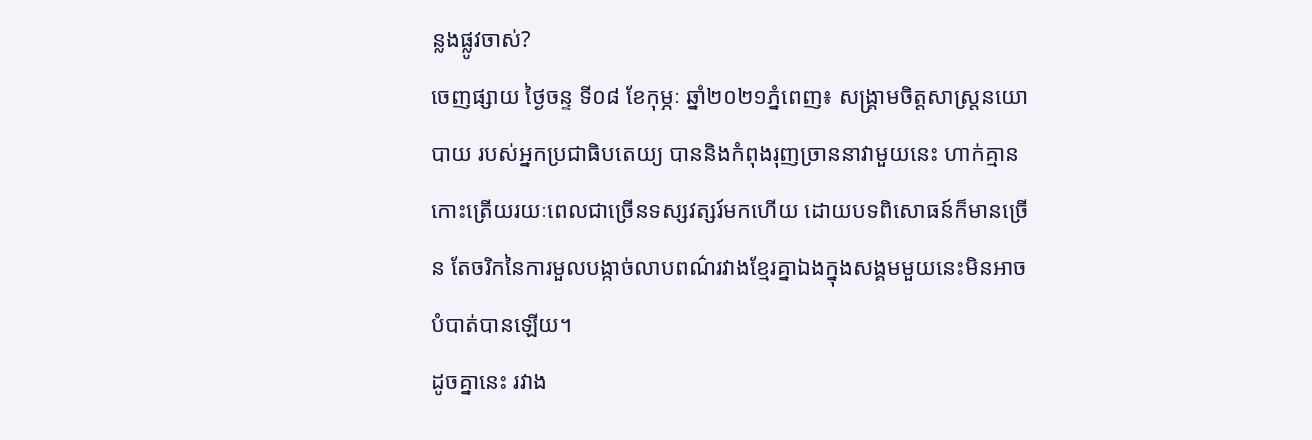ន្លងផ្លូវចាស់?
ចេញផ្សាយ ថ្ងៃចន្ទ ទី០៨ ខែកុម្ភៈ ឆ្នាំ២០២១ភ្នំពេញ៖ សង្គ្រាមចិត្តសាស្ត្រនយោបាយ របស់អ្នកប្រជាធិបតេយ្យ បាននិងកំពុងរុញច្រាននាវាមួយនេះ ហាក់គ្មានកោះត្រើយរយៈពេលជាច្រើនទស្សវត្សរ៍មកហើយ ដោយបទពិសោធន៍ក៏មានច្រើន តែចរិកនៃការមួលបង្កាច់លាបពណ៌រវាងខ្មែរគ្នាឯងក្នុងសង្គមមួយនេះមិនអាចបំបាត់បានឡើយ។
ដូចគ្នានេះ រវាង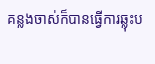គន្លងចាស់ក៏បានធ្វើការឆ្លុះប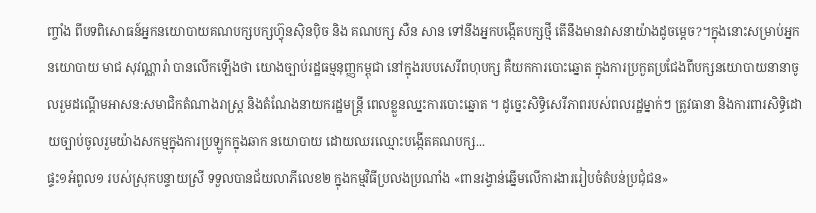ញ្ចាំង ពីបទពិសោធន៍អ្នកនយោបាយគណបក្សបក្សហ្វ៊ុនសុិនបុិច និង គណបក្ស សឺន សាន ទៅនឹងអ្នកបង្កើតបក្សថ្មី តើនឹងមានវាសនាយ៉ាងដូចម្តេច?។ក្នុងនោះសម្រាប់អ្នកនយោបាយ មាជ សុវណ្ណារ៉ា បានលើកឡើងថា យោងច្បាប់រដ្ឋធម្មនុញ្ញកម្ពុជា នៅក្នុងរបបសេរីពហុបក្ស គឺយកការបោះឆ្នោត ក្នុងការប្រកួតប្រជែងពីបក្សនយោបាយនានាចូលរួមដណ្តើមអាសន:សមាជិកតំណាងរាស្ត្រ និងតំណែងនាយករដ្ឋមន្ត្រី ពេលខ្លួនឈ្នះការបោះឆ្នោត ។ ដូច្នេះសិទ្ធិសេរីភាពរបស់ពលរដ្ឋម្នាក់ៗ ត្រូវធានា និងការពារសិទ្ធិដោយច្បាប់ចូលរួមយ៉ាងសកម្មក្នុងការប្រឡូកក្នុងឆាក នយោបាយ ដោយឈរឈ្មោះបង្កើតគណបក្ស...
ផ្ទះ១អំពូល១ របស់ស្រុកបន្ទាយស្រី ទទួលបានជ័យលាភីលេខ២ ក្នុងកម្មវិធីប្រលងប្រណាំង «ពានរង្វាន់ឆ្នើមលើការងាររៀបចំតំបន់ប្រជុំជន»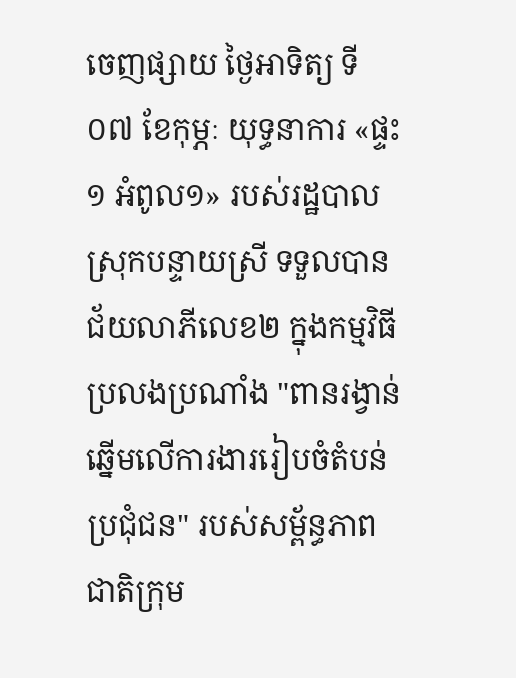ចេញផ្សាយ ថ្ងៃអាទិត្យ ទី០៧ ខែកុម្ភៈ យុទ្ធនាការ «ផ្ទះ១ អំពូល១» របស់រដ្ឋបាលស្រុកបន្ទាយស្រី ទទួលបានជ័យលាភីលេខ២ ក្នុងកម្មវិធីប្រលងប្រណាំង "ពានរង្វាន់ឆ្នើមលើការងាររៀបចំតំបន់ប្រជុំជន" របស់សម្ព័ន្ធភាពជាតិក្រុម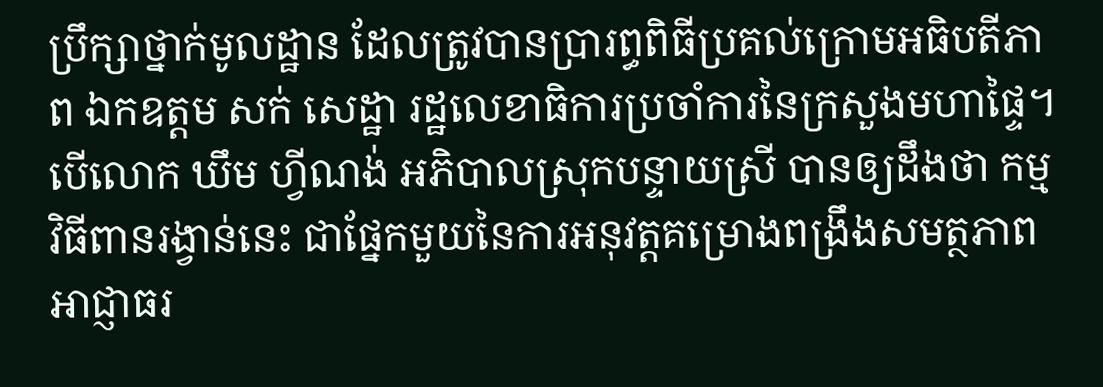ប្រឹក្សាថ្នាក់មូលដ្ឋាន ដែលត្រូវបានប្រារព្ធពិធីប្រគល់ក្រោមអធិបតីភាព ឯកឧត្តម សក់ សេដ្ឋា រដ្ឋលេខាធិការប្រចាំការនៃក្រសួងមហាផ្ទៃ។បើលោក ឃឹម ហ្វីណង់ អភិបាលស្រុកបន្ទាយស្រី បានឲ្យដឹងថា កម្មវិធីពានរង្វាន់នេះ ជាផ្នែកមួយនៃការអនុវត្តគម្រោងពង្រឹងសមត្ថភាពអាជ្ញាធរ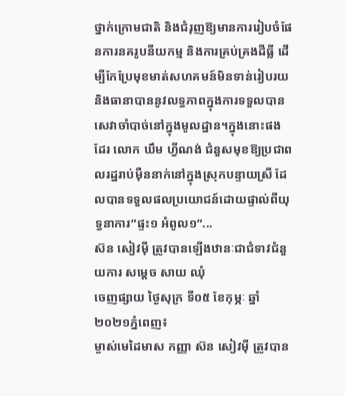ថ្នាក់ក្រោមជាតិ និងជំរុញឱ្យមានការរៀបចំផែនការនគរូបនីយកម្ម និងការគ្រប់គ្រងដីធ្លី ដើម្បីកែប្រែមុខមាត់សហគមន៍មិនទាន់រៀបរយ និងធានាបាននូវលទ្ធភាពក្នុងការទទួលបានសេវាចាំបាច់នៅក្នុងមូលដ្ឋាន។ក្នុងនោះផងដែរ លោក ឃឹម ហ្វីណង់ ជំនួសមុខឱ្យប្រជាពលរដ្ឋរាប់មុឺននាក់នៅក្នុងស្រុកបន្ទាយស្រី ដែលបានទទួលផលប្រយោជន៍ដោយផ្ទាល់ពីយុទ្ធនាការ”ផ្ទះ១ អំពូល១”...
ស៊ន សៀវម៉ី ត្រូវបានឡើងឋានៈជាជំទាវជំនួយការ សម្តេច សាយ ឈុំ
ចេញផ្សាយ ថ្ងៃសុក្រ ទី០៥ ខែកុម្ភៈ ឆ្នាំ២០២១ភ្នំពេញ៖
ម្ចាស់មេដៃមាស កញ្ញា ស៊ន សៀវម៉ី ត្រូវបាន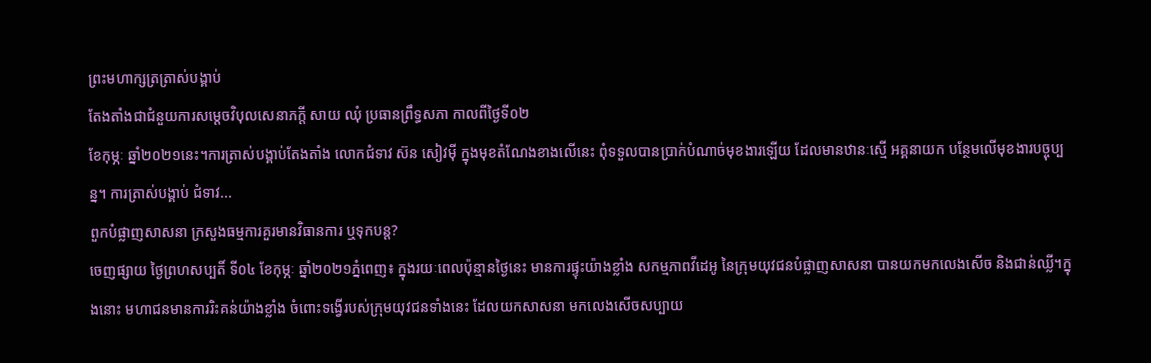ព្រះមហាក្សត្រត្រាស់បង្គាប់
តែងតាំងជាជំនួយការសម្តេចវិបុលសេនាភក្តី សាយ ឈុំ ប្រធានព្រឹទ្ធសភា កាលពីថ្ងៃទី០២
ខែកុម្ភៈ ឆ្នាំ២០២១នេះ។ការត្រាស់បង្គាប់តែងតាំង លោកជំទាវ ស៊ន សៀវម៉ី ក្នុងមុខតំណែងខាងលើនេះ ពុំទទួលបានប្រាក់បំណាច់មុខងារឡើយ ដែលមានឋានៈស្មើ អគ្គនាយក បន្ថែមលើមុខងារបច្ចុប្បន្ន។ ការត្រាស់បង្គាប់ ជំទាវ...
ពួកបំផ្លាញសាសនា ក្រសួងធម្មការគួរមានវិធានការ ឬទុកបន្ត?
ចេញផ្សាយ ថ្ងៃព្រហសប្បតិ៍ ទី០៤ ខែកុម្ភៈ ឆ្នាំ២០២១ភ្នំពេញ៖ ក្នុងរយៈពេលប៉ុន្មានថ្ងៃនេះ មានការផ្ទុះយ៉ាងខ្លាំង សកម្មភាពវីដេអូ នៃក្រុមយុវជនបំផ្លាញសាសនា បានយកមកលេងសើច និងជាន់ឈ្លី។ក្នុងនោះ មហាជនមានការរិះគន់យ៉ាងខ្លាំង ចំពោះទង្វើរបស់ក្រុមយុវជនទាំងនេះ ដែលយកសាសនា មកលេងសើចសប្បាយ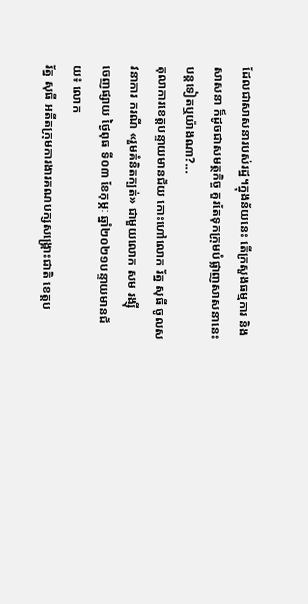ដែលជាសាសនារបស់រដ្ឋ។ក្នុងន័យនេះ តើក្រសួងធម្មការ និងសាសនា ក៏ដូចជាសមត្ថកិច្ច គួរតែទុកក្រុមបំផ្លាញសាសនានេះបន្តទៀតឬយ៉ាងណា?...
តុលាការខេត្តបន្ទាយមានជ័យ កោះហៅលោក រ័ត្ន សុធី ចូលសវនាការ ករណី «រួមគំនិតក្បត់» ជាមួយលោក សម រង្ស៊ី
ចេញផ្សាយ ថ្ងៃពុធ ទី០៣ ខែកុម្ភៈ ឆ្នាំ២០២១បន្ទាយមានជ័យ៖ លោក
រ័ត្ន សុធី អតីតក្រុមការងារគណបក្សសង្គ្រោះជាតិ ខេត្តប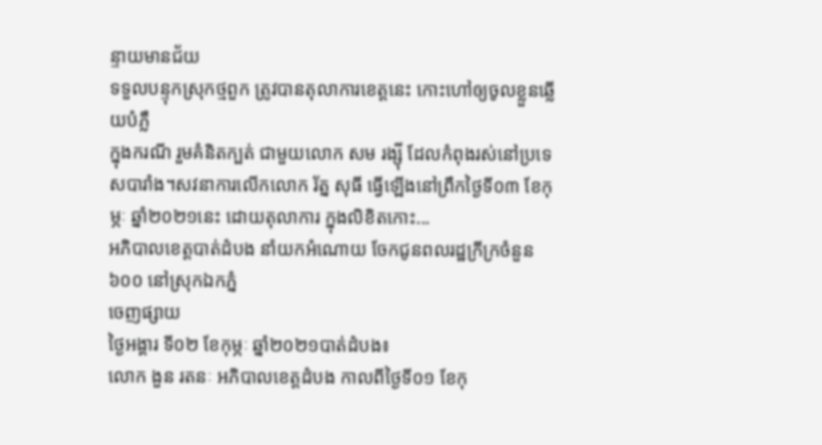ន្ទាយមានជ័យ
ទទួលបន្ទុកស្រុកថ្មពួក ត្រូវបានតុលាការខេត្តនេះ កោះហៅឲ្យចូលខ្លួនឆ្លើយបំភ្លឺ
ក្នុងករណី រួមគំនិតក្បត់ ជាមួយលោក សម រង្ស៊ី ដែលកំពុងរស់នៅប្រទេសបារាំង។សវនាការលើកលោក រ័ត្ន សុធី ធ្វើឡើងនៅព្រឹកថ្ងៃទី០៣ ខែកុម្ភៈ ឆ្នាំ២០២១នេះ ដោយតុលាការ ក្នុងលិខិតកោះ...
អភិបាលខេត្តបាត់ដំបង នាំយកអំណោយ ចែកជូនពលរដ្ឋក្រីក្រចំនួន៦០០ នៅស្រុកឯកភ្នំ
ចេញផ្សាយ
ថ្ងៃអង្គារ ទី០២ ខែកុម្ភៈ ឆ្នាំ២០២១បាត់ដំបង៖
លោក ងួន រតនៈ អភិបាលខេត្តដំបង កាលពីថ្ងៃទី០១ ខែកុ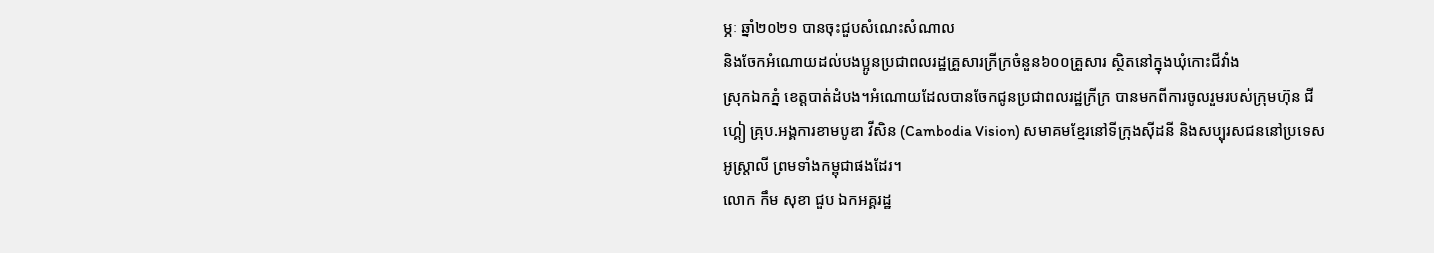ម្ភៈ ឆ្នាំ២០២១ បានចុះជួបសំណេះសំណាល
និងចែកអំណោយដល់បងប្អូនប្រជាពលរដ្ឋគ្រួសារក្រីក្រចំនួន៦០០គ្រួសារ ស្ថិតនៅក្នុងឃុំកោះជីវាំង
ស្រុកឯកភ្នំ ខេត្តបាត់ដំបង។អំណោយដែលបានចែកជូនប្រជាពលរដ្ឋក្រីក្រ បានមកពីការចូលរួមរបស់ក្រុមហ៊ុន ជីហ្គៀ គ្រុប.អង្គការខាមបូឌា វីសិន (Cambodia Vision) សមាគមខ្មែរនៅទីក្រុងសុីដនី និងសប្បុរសជននៅប្រទេសអូស្ត្រាលី ព្រមទាំងកម្ពុជាផងដែរ។
លោក កឹម សុខា ជួប ឯកអគ្គរដ្ឋ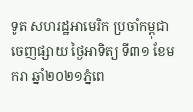ទូត សហរដ្ឋអាមេរិក ប្រចាំកម្ពុជា
ចេញផ្សាយ ថ្ងៃអាទិត្យ ទី៣១ ខែមករា ឆ្នាំ២០២១ភ្នំពេ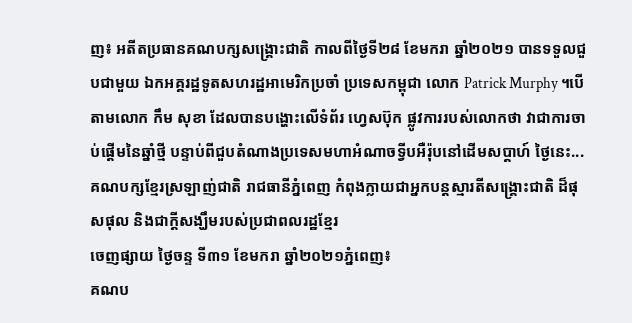ញ៖ អតីតប្រធានគណបក្សសង្គ្រោះជាតិ កាលពីថ្ងៃទី២៨ ខែមករា ឆ្នាំ២០២១ បានទទួលជួបជាមួយ ឯកអគ្គរដ្ឋទូតសហរដ្ឋអាមេរិកប្រចាំ ប្រទេសកម្ពុជា លោក Patrick Murphy ។បើតាមលោក កឹម សុខា ដែលបានបង្ហោះលើទំព័រ ហ្វេសប៊ុក ផ្លូវការរបស់លោកថា វាជាការចាប់ផ្តើមនៃឆ្នាំថ្មី បន្ទាប់ពីជួបតំណាងប្រទេសមហាអំណាចទ្វីបអឺរ៉ុបនៅដើមសប្តាហ៍ ថ្ងៃនេះ...
គណបក្សខ្មែរស្រឡាញ់ជាតិ រាជធានីភ្នំពេញ កំពុងក្លាយជាអ្នកបន្តស្មារតីសង្គ្រោះជាតិ ដ៏ផុសផុល និងជាក្តីសង្ឃឹមរបស់ប្រជាពលរដ្ឋខ្មែរ
ចេញផ្សាយ ថ្ងៃចន្ទ ទី៣១ ខែមករា ឆ្នាំ២០២១ភ្នំពេញ៖
គណប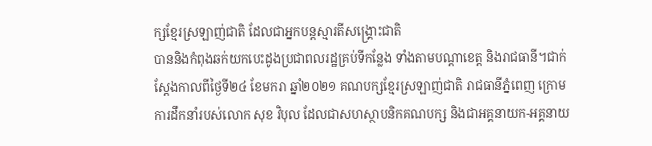ក្សខ្មែរស្រឡាញ់ជាតិ ដែលជាអ្នកបន្តស្មារតីសង្គ្រោះជាតិ
បាននិងកំពុងឆក់យកបេះដូងប្រជាពលរដ្ឋគ្រប់ទីកន្លែង ទាំងតាមបណ្តាខេត្ត និងរាជធានី។ជាក់ស្តែងកាលពីថ្ងៃទី២៤ ខែមករា ឆ្នាំ២០២១ គណបក្សខ្មែរស្រឡាញ់ជាតិ រាជធានីភ្នំពេញ ក្រោមការដឹកនាំរបស់លោក សុខ វិបុល ដែលជាសហស្ថាបនិកគណបក្ស និងជាអគ្គនាយក-អគ្គនាយ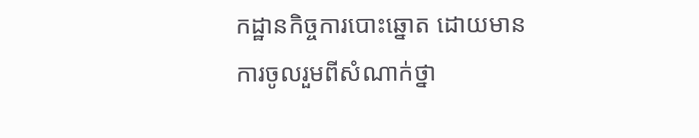កដ្ឋានកិច្ចការបោះឆ្នោត ដោយមានការចូលរួមពីសំណាក់ថ្នា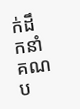ក់ដឹកនាំគណប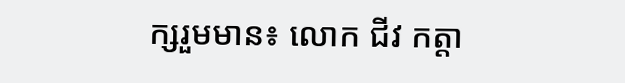ក្សរួមមាន៖ លោក ជីវ កត្តា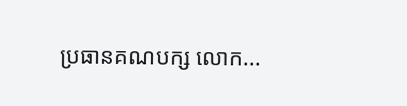ប្រធានគណបក្ស លោក...